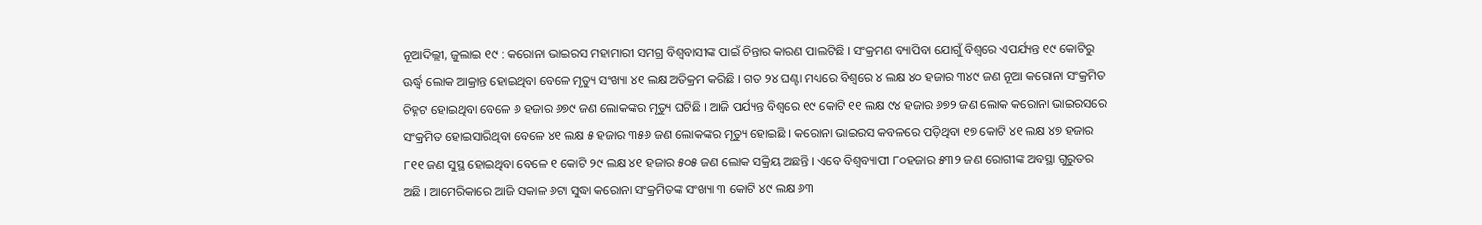ନୂଆଦିଲ୍ଲୀ, ଜୁଲାଇ ୧୯ : କରୋନା ଭାଇରସ ମହାମାରୀ ସମଗ୍ର ବିଶ୍ୱବାସୀଙ୍କ ପାଇଁ ଚିନ୍ତାର କାରଣ ପାଲଟିଛି । ସଂକ୍ରମଣ ବ୍ୟାପିବା ଯୋଗୁଁ ବିଶ୍ୱରେ ଏପର୍ଯ୍ୟନ୍ତ ୧୯ କୋଟିରୁ ଊର୍ଦ୍ଧ୍ୱ ଲୋକ ଆକ୍ରାନ୍ତ ହୋଇଥିବା ବେଳେ ମୃତ୍ୟୁ ସଂଖ୍ୟା ୪୧ ଲକ୍ଷ ଅତିକ୍ରମ କରିଛି । ଗତ ୨୪ ଘଣ୍ଟା ମଧ୍ୟରେ ବିଶ୍ୱରେ ୪ ଲକ୍ଷ ୪୦ ହଜାର ୩୪୯ ଜଣ ନୂଆ କରୋନା ସଂକ୍ରମିତ ଚିହ୍ନଟ ହୋଇଥିବା ବେଳେ ୬ ହଜାର ୬୭୯ ଜଣ ଲୋକଙ୍କର ମୃତ୍ୟୁ ଘଟିଛି । ଆଜି ପର୍ଯ୍ୟନ୍ତ ବିଶ୍ୱରେ ୧୯ କୋଟି ୧୧ ଲକ୍ଷ ୯୪ ହଜାର ୬୭୨ ଜଣ ଲୋକ କରୋନା ଭାଇରସରେ ସଂକ୍ରମିତ ହୋଇସାରିଥିବା ବେଳେ ୪୧ ଲକ୍ଷ ୫ ହଜାର ୩୫୬ ଜଣ ଲୋକଙ୍କର ମୃତ୍ୟୁ ହୋଇଛି । କରୋନା ଭାଇରସ କବଳରେ ପଡ଼ିଥିବା ୧୭ କୋଟି ୪୧ ଲକ୍ଷ ୪୭ ହଜାର ୮୧୧ ଜଣ ସୁସ୍ଥ ହୋଇଥିବା ବେଳେ ୧ କୋଟି ୨୯ ଲକ୍ଷ ୪୧ ହଜାର ୫୦୫ ଜଣ ଲୋକ ସକ୍ରିୟ ଅଛନ୍ତି । ଏବେ ବିଶ୍ୱବ୍ୟାପୀ ୮୦ହଜାର ୫୩୨ ଜଣ ରୋଗୀଙ୍କ ଅବସ୍ଥା ଗୁରୁତର ଅଛି । ଆମେରିକାରେ ଆଜି ସକାଳ ୬ଟା ସୁଦ୍ଧା କରୋନା ସଂକ୍ରମିତଙ୍କ ସଂଖ୍ୟା ୩ କୋଟି ୪୯ ଲକ୍ଷ ୬୩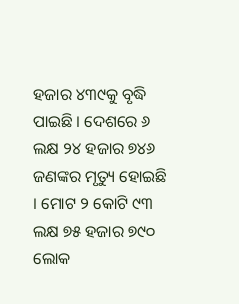ହଜାର ୪୩୯କୁ ବୃଦ୍ଧି ପାଇଛି । ଦେଶରେ ୬ ଲକ୍ଷ ୨୪ ହଜାର ୭୪୬ ଜଣଙ୍କର ମୃତ୍ୟୁ ହୋଇଛି । ମୋଟ ୨ କୋଟି ୯୩ ଲକ୍ଷ ୭୫ ହଜାର ୭୯୦ ଲୋକ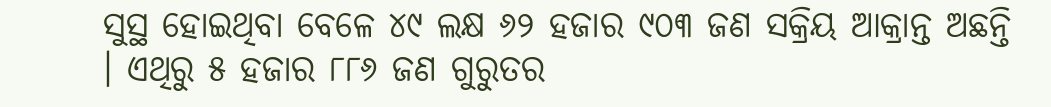ସୁସ୍ଥ ହୋଇଥିବା ବେଳେ ୪୯ ଲକ୍ଷ ୬୨ ହଜାର ୯୦୩ ଜଣ ସକ୍ରିୟ ଆକ୍ରାନ୍ତ ଅଛନ୍ତି । ଏଥିରୁ ୫ ହଜାର ୮୮୬ ଜଣ ଗୁରୁତର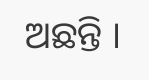ଅଛନ୍ତି ।